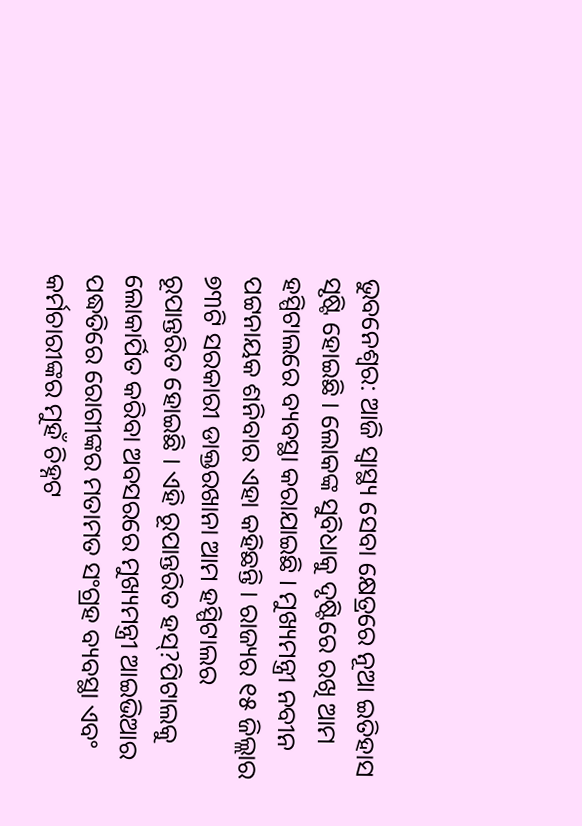ଭୁବନେଶ୍ୱର: ଆଜି ସ୍ୱାସ୍ଥ୍ୟ ସେବା କ୍ଷେତ୍ରରେ ନୂଆ ଇତିହାସ ସୃଷ୍ଟି ହୋଇଛି । ଲୋକଙ୍କ ସୁବିଧାକୁ ଦୃଷ୍ଟିରେ ରଖି ଆମ ହସ୍ପିଟାଲରେ ବ୍ୟବସ୍ଥା କରାଯାଇଛି । ମୁଖ୍ୟମନ୍ତ୍ରୀ ନବୀନ ପଟ୍ଟନାୟକ ଶନିବାର ଏହା କହିଛନ୍ତି । ରାଜ୍ୟର ୧୫ ଜିଲ୍ଲାର ୭୩ଟି ସରକାରୀ ଡାକ୍ତରଖାନା ଆମ ହସ୍ପିଟାଲର ରୂପାନ୍ତରିତ ହୋଇଛି । ଏହି ରୂପାନ୍ତରିତ ହସ୍?ପିଟାଲକୁ ଲୋକାର୍ପିତ କରିବା ଅବସରରେ ମୁଖ୍ୟମନ୍ତ୍ରୀ ଆଇଭିଆର ପଦ୍ଧତିରେ ରୋଗୀଙ୍କର ମତାମତ ସଂଗ୍ରହ ବ୍ୟବସ୍ଥା ଏବଂ କର୍ମଚାରୀଙ୍କର ମୁହଁ ଚିହ୍ନଟ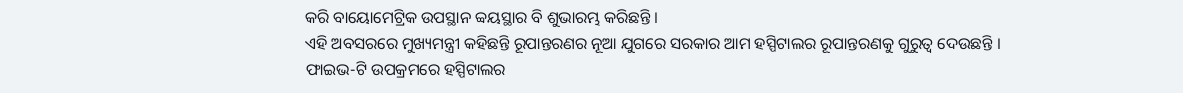କରି ବାୟୋମେଟ୍ରିକ ଉପସ୍ଥାନ ବ୍ୱୟସ୍ଥାର ବି ଶୁଭାରମ୍ଭ କରିଛନ୍ତି ।
ଏହି ଅବସରରେ ମୁଖ୍ୟମନ୍ତ୍ରୀ କହିଛନ୍ତି ରୂପାନ୍ତରଣର ନୂଆ ଯୁଗରେ ସରକାର ଆମ ହସ୍ପିଟାଲର ରୂପାନ୍ତରଣକୁ ଗୁରୁତ୍ୱ ଦେଉଛନ୍ତି । ଫାଇଭ-ଟି ଉପକ୍ରମରେ ହସ୍ପିଟାଲର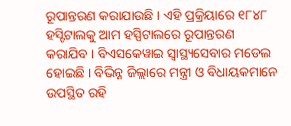ରୂପାନ୍ତରଣ କରାଯାଉଛି । ଏହି ପ୍ରକ୍ରିୟାରେ ୧୮୪୮ ହସ୍ଟିଟାଲକୁ ଆମ ହସ୍ପିଟାଲରେ ରୂପାନ୍ତରଣ କରାଯିବ । ବିଏସକେୱାଇ ସ୍ୱାସ୍ଥ୍ୟସେବାର ମଡେଲ ହୋଇଛି । ବିଭିନ୍ନ ଜିଲ୍ଲାରେ ମନ୍ତ୍ରୀ ଓ ବିଧାୟକମାନେ ଉପସ୍ଥିତ ରହି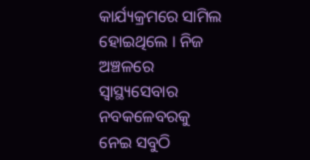କାର୍ଯ୍ୟକ୍ରମରେ ସାମିଲ ହୋଇଥିଲେ । ନିଜ ଅଞ୍ଚଳରେ ସ୍ୱାସ୍ଥ୍ୟସେବାର ନବକଳେବରକୁ ନେଇ ସବୁଠି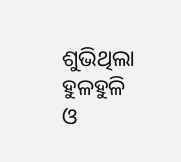ଶୁଭିଥିଲା ହୁଳହୁଳି ଓ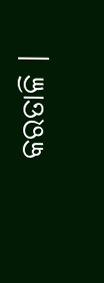କରତାଳି ।